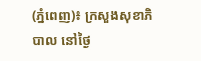(ភ្នំពេញ)៖ ក្រសួងសុខាភិបាល នៅថ្ងៃ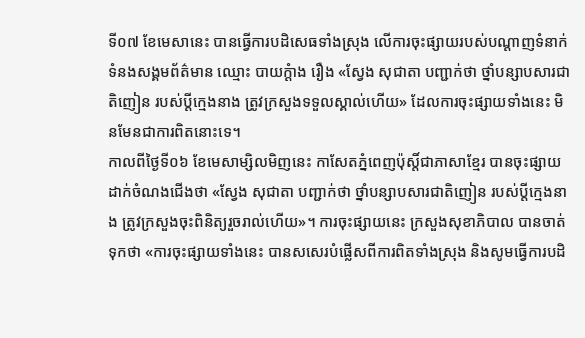ទី០៧ ខែមេសានេះ បានធ្វើការបដិសេធទាំងស្រុង លើការចុះផ្សាយរបស់បណ្ដាញទំនាក់ទំនងសង្គមព័ត៌មាន ឈ្មោះ បាយក្ដំាង រឿង «ស្វែង សុជាតា បញ្ជាក់ថា ថ្នាំបន្សាបសារជាតិញៀន របស់ប្តីក្មេងនាង ត្រូវក្រសួងទទួលស្គាល់ហើយ» ដែលការចុះផ្សាយទាំងនេះ មិនមែនជាការពិតនោះទេ។
កាលពីថ្ងៃទី០៦ ខែមេសាម្សិលមិញនេះ កាសែតភ្នំពេញប៉ុស្តិ៍ជាភាសាខ្មែរ បានចុះផ្សាយដាក់ចំណងជើងថា «ស្វែង សុជាតា បញ្ជាក់ថា ថ្នាំបន្សាបសារជាតិញៀន របស់ប្តីក្មេងនាង ត្រូវក្រសួងចុះពិនិត្យរួចរាល់ហើយ»។ ការចុះផ្សាយនេះ ក្រសួងសុខាភិបាល បានចាត់ទុកថា «ការចុះផ្សាយទាំងនេះ បានសសេរបំផ្លើសពីការពិតទាំងស្រុង និងសូមធ្វើការបដិ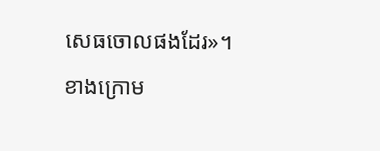សេធចោលផងដែរ»។
ខាងក្រោម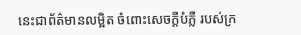នេះជាព័ត៌មានលម្អិត ចំពោះសេចក្ដីបំភ្លឺ របស់ក្រ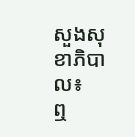សួងសុខាភិបាល៖
ឮ